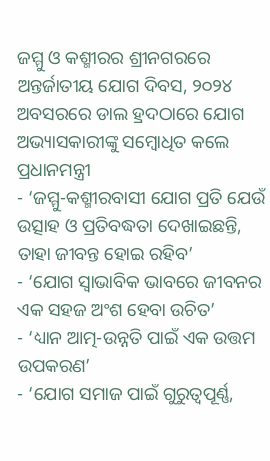ଜମ୍ମୁ ଓ କଶ୍ମୀରର ଶ୍ରୀନଗରରେ ଅନ୍ତର୍ଜାତୀୟ ଯୋଗ ଦିବସ, ୨୦୨୪ ଅବସରରେ ଡାଲ ହ୍ରଦଠାରେ ଯୋଗ ଅଭ୍ୟାସକାରୀଙ୍କୁ ସମ୍ବୋଧିତ କଲେ ପ୍ରଧାନମନ୍ତ୍ରୀ
- ‘ଜମ୍ମୁ-କଶ୍ମୀରବାସୀ ଯୋଗ ପ୍ରତି ଯେଉଁ ଉତ୍ସାହ ଓ ପ୍ରତିବଦ୍ଧତା ଦେଖାଇଛନ୍ତି, ତାହା ଜୀବନ୍ତ ହୋଇ ରହିବ’
- ‘ଯୋଗ ସ୍ୱାଭାବିକ ଭାବରେ ଜୀବନର ଏକ ସହଜ ଅଂଶ ହେବା ଉଚିତ’
- ‘ଧ୍ୟାନ ଆତ୍ମ-ଉନ୍ନତି ପାଇଁ ଏକ ଉତ୍ତମ ଉପକରଣ’
- ‘ଯୋଗ ସମାଜ ପାଇଁ ଗୁରୁତ୍ୱପୂର୍ଣ୍ଣ,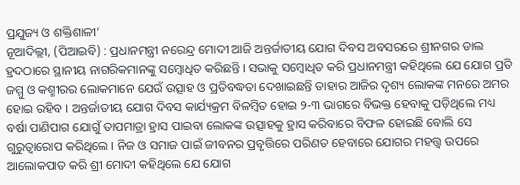ପ୍ରଯୁଜ୍ୟ ଓ ଶକ୍ତିଶାଳୀ’
ନୂଆଦିଲ୍ଲୀ, (ପିଆଇବି) : ପ୍ରଧାନମନ୍ତ୍ରୀ ନରେନ୍ଦ୍ର ମୋଦୀ ଆଜି ଅନ୍ତର୍ଜାତୀୟ ଯୋଗ ଦିବସ ଅବସରରେ ଶ୍ରୀନଗର ଡାଲ ହ୍ରଦଠାରେ ସ୍ଥାନୀୟ ନାଗରିକମାନଙ୍କୁ ସମ୍ବୋଧିତ କରିଛନ୍ତି । ସଭାକୁ ସମ୍ବୋଧିତ କରି ପ୍ରଧାନମନ୍ତ୍ରୀ କହିଥିଲେ ଯେ ଯୋଗ ପ୍ରତି ଜମ୍ମୁ ଓ କଶ୍ମୀରର ଲୋକମାନେ ଯେଉଁ ଉତ୍ସାହ ଓ ପ୍ରତିବଦ୍ଧତା ଦେଖାଇଛନ୍ତି ତାହାର ଆଜିର ଦୃଶ୍ୟ ଲୋକଙ୍କ ମନରେ ଅମର ହୋଇ ରହିବ । ଅନ୍ତର୍ଜାତୀୟ ଯୋଗ ଦିବସ କାର୍ଯ୍ୟକ୍ରମ ବିଳମ୍ବିତ ହୋଇ ୨-୩ ଭାଗରେ ବିଭକ୍ତ ହେବାକୁ ପଡ଼ିଥିଲେ ମଧ୍ୟ ବର୍ଷା ପାଣିପାଗ ଯୋଗୁଁ ତାପମାତ୍ରା ହ୍ରାସ ପାଇବା ଲୋକଙ୍କ ଉତ୍ସାହକୁ ହ୍ରାସ କରିବାରେ ବିଫଳ ହୋଇଛି ବୋଲି ସେ ଗୁରୁତ୍ୱାରୋପ କରିଥିଲେ । ନିଜ ଓ ସମାଜ ପାଇଁ ଜୀବନର ପ୍ରବୃତ୍ତିରେ ପରିଣତ ହେବାରେ ଯୋଗର ମହତ୍ତ୍ୱ ଉପରେ ଆଲୋକପାତ କରି ଶ୍ରୀ ମୋଦୀ କହିଥିଲେ ଯେ ଯୋଗ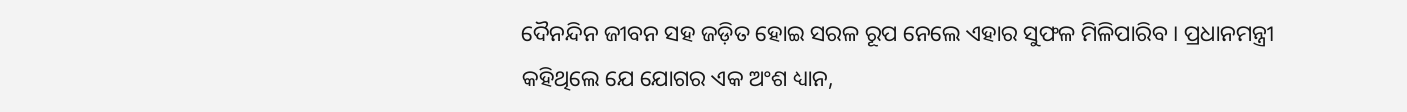ଦୈନନ୍ଦିନ ଜୀବନ ସହ ଜଡ଼ିତ ହୋଇ ସରଳ ରୂପ ନେଲେ ଏହାର ସୁଫଳ ମିଳିପାରିବ । ପ୍ରଧାନମନ୍ତ୍ରୀ କହିଥିଲେ ଯେ ଯୋଗର ଏକ ଅଂଶ ଧ୍ୟାନ,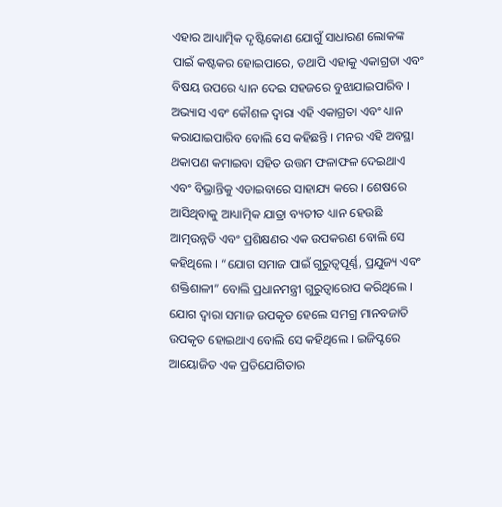ଏହାର ଆଧ୍ୟାତ୍ମିକ ଦୃଷ୍ଟିକୋଣ ଯୋଗୁଁ ସାଧାରଣ ଲୋକଙ୍କ ପାଇଁ କଷ୍ଟକର ହୋଇପାରେ, ତଥାପି ଏହାକୁ ଏକାଗ୍ରତା ଏବଂ ବିଷୟ ଉପରେ ଧ୍ୟାନ ଦେଇ ସହଜରେ ବୁଝାଯାଇପାରିବ । ଅଭ୍ୟାସ ଏବଂ କୌଶଳ ଦ୍ୱାରା ଏହି ଏକାଗ୍ରତା ଏବଂ ଧ୍ୟାନ କରାଯାଇପାରିବ ବୋଲି ସେ କହିଛନ୍ତି । ମନର ଏହି ଅବସ୍ଥା ଥକାପଣ କମାଇବା ସହିତ ଉତ୍ତମ ଫଳାଫଳ ଦେଇଥାଏ ଏବଂ ବିଭ୍ରାନ୍ତିକୁ ଏଡାଇବାରେ ସାହାଯ୍ୟ କରେ । ଶେଷରେ ଆସିଥିବାକୁ ଆଧ୍ୟାତ୍ମିକ ଯାତ୍ରା ବ୍ୟତୀତ ଧ୍ୟାନ ହେଉଛି ଆତ୍ମଉନ୍ନତି ଏବଂ ପ୍ରଶିକ୍ଷଣର ଏକ ଉପକରଣ ବୋଲି ସେ କହିଥିଲେ । “ଯୋଗ ସମାଜ ପାଇଁ ଗୁରୁତ୍ୱପୂର୍ଣ୍ଣ, ପ୍ରଯୁଜ୍ୟ ଏବଂ ଶକ୍ତିଶାଳୀ” ବୋଲି ପ୍ରଧାନମନ୍ତ୍ରୀ ଗୁରୁତ୍ୱାରୋପ କରିଥିଲେ । ଯୋଗ ଦ୍ୱାରା ସମାଜ ଉପକୃତ ହେଲେ ସମଗ୍ର ମାନବଜାତି ଉପକୃତ ହୋଇଥାଏ ବୋଲି ସେ କହିଥିଲେ । ଇଜିପ୍ଟରେ ଆୟୋଜିତ ଏକ ପ୍ରତିଯୋଗିତାର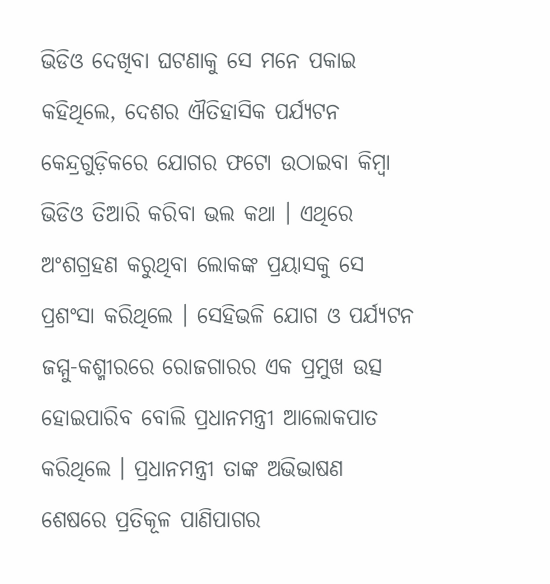ଭିଡିଓ ଦେଖିବା ଘଟଣାକୁ ସେ ମନେ ପକାଇ କହିଥିଲେ, ଦେଶର ଐତିହାସିକ ପର୍ଯ୍ୟଟନ କେନ୍ଦ୍ରଗୁଡ଼ିକରେ ଯୋଗର ଫଟୋ ଉଠାଇବା କିମ୍ବା ଭିଡିଓ ତିଆରି କରିବା ଭଲ କଥା । ଏଥିରେ ଅଂଶଗ୍ରହଣ କରୁଥିବା ଲୋକଙ୍କ ପ୍ରୟାସକୁ ସେ ପ୍ରଶଂସା କରିଥିଲେ । ସେହିଭଳି ଯୋଗ ଓ ପର୍ଯ୍ୟଟନ ଜମ୍ମୁ-କଶ୍ମୀରରେ ରୋଜଗାରର ଏକ ପ୍ରମୁଖ ଉତ୍ସ ହୋଇପାରିବ ବୋଲି ପ୍ରଧାନମନ୍ତ୍ରୀ ଆଲୋକପାତ କରିଥିଲେ । ପ୍ରଧାନମନ୍ତ୍ରୀ ତାଙ୍କ ଅଭିଭାଷଣ ଶେଷରେ ପ୍ରତିକୂଳ ପାଣିପାଗର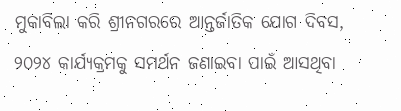ମୁକାବିଲା କରି ଶ୍ରୀନଗରରେ ଆନ୍ତର୍ଜାତିକ ଯୋଗ ଦିବସ, ୨୦୨୪ କାର୍ଯ୍ୟକ୍ରମକୁ ସମର୍ଥନ ଜଣାଇବା ପାଇଁ ଆସଥିବା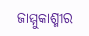ଜାମ୍ମୁକାଶ୍ମୀର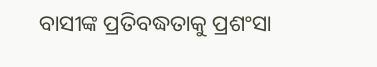ବାସୀଙ୍କ ପ୍ରତିବଦ୍ଧତାକୁ ପ୍ରଶଂସା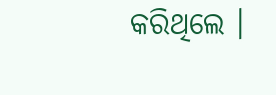କରିଥିଲେ ।